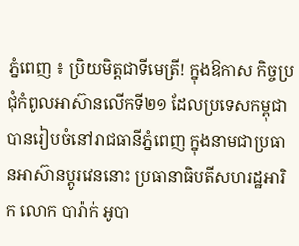ភ្នំពេញ ៖ ប្រិយមិត្តជាទីមេត្រី! ក្នុងឱកាស កិច្ចប្រជុំកំពូលអាស៊ានលើកទី២១ ដែលប្រទេសកម្ពុជា បានរៀបចំនៅរាជធានីភ្នំពេញ ក្នុងនាមជាប្រធានអាស៊ានប្តូរវេននោះ ប្រធានាធិបតីសហរដ្ឋអារិក លោក បារ៉ាក់ អូបា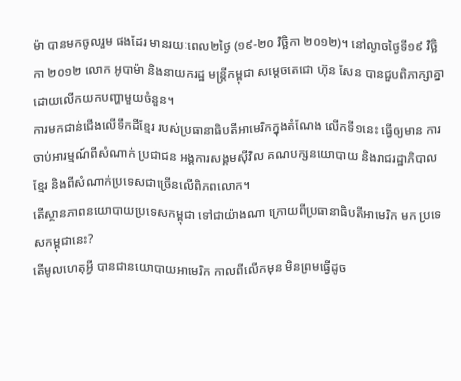ម៉ា បានមកចូលរួម ផងដែរ មានរយៈពេល២ថ្ងៃ (១៩-២០ វិច្ឆិកា ២០១២)។ នៅល្ងាចថ្ងៃទី១៩ វិច្ឆិកា ២០១២ លោក អូបាម៉ា និងនាយករដ្ឋ មន្រ្តីកម្ពុជា សម្តេចតេជោ ហ៊ុន សែន បានជួបពិភាក្សាគ្នា ដោយលើកយកបញ្ហាមួយចំនួន។
ការមកជាន់ជើងលើទឹកដីខ្មែរ របស់ប្រធានាធិបតីអាមេរិកក្នុងតំណែង លើកទី១នេះ ធ្វើឲ្យមាន ការចាប់អារម្មណ៍ពីសំណាក់ ប្រជាជន អង្គការសង្គមស៊ីវិល គណបក្សនយោបាយ និងរាជរដ្ឋាភិបាលខ្មែរ និងពីសំណាក់ប្រទេសជាច្រើនលើពិភពលោក។
តើស្ថានភាពនយោបាយប្រទេសកម្ពុជា ទៅជាយ៉ាងណា ក្រោយពីប្រធានាធិបតីអាមេរិក មក ប្រទេសកម្ពុជានេះ?
តើមូលហេតុអ្វី បានជានយោបាយអាមេរិក កាលពីលើកមុន មិនព្រមធ្វើដូច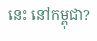នេះ នៅកម្ពុជា?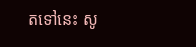តទៅនេះ សូ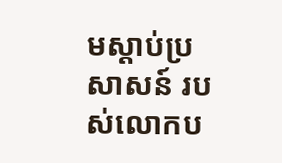មស្តាប់ប្រសាសន៍ របស់លោកប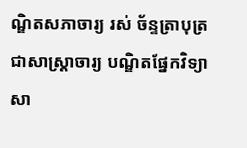ណ្ឌិតសភាចារ្យ រស់ ច័ន្ទត្រាបុត្រ ជាសាស្រ្តាចារ្យ បណ្ឌិតផ្នែកវិទ្យាសា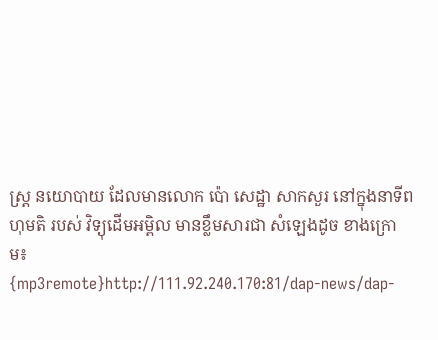ស្រ្ត នយោបាយ ដែលមានលោក ប៉ោ សេដ្ឋា សាកសួរ នៅក្នុងនាទីពហុមតិ របស់ វិទ្យុដើមអម្ពិល មានខ្លឹមសារជា សំឡេងដូច ខាងក្រោម៖
{mp3remote}http://111.92.240.170:81/dap-news/dap-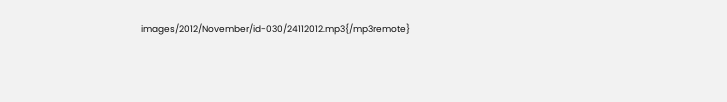images/2012/November/id-030/24112012.mp3{/mp3remote}